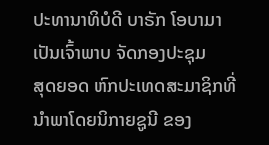ປະທານາທິບໍດີ ບາຣັກ ໂອບາມາ ເປັນເຈົ້າພາບ ຈັດກອງປະຊຸມ
ສຸດຍອດ ຫົກປະເທດສະມາຊິກທີ່ນຳພາໂດຍນິກາຍຊູນີ ຂອງ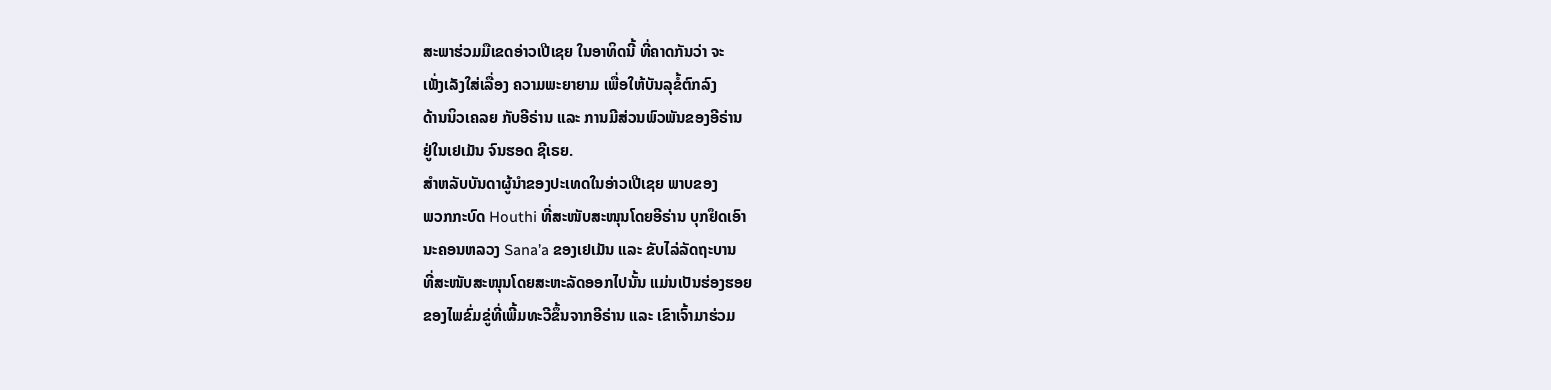ສະພາຮ່ວມມືເຂດອ່າວເປີເຊຍ ໃນອາທິດນີ້ ທີ່ຄາດກັນວ່າ ຈະ
ເພັ່ງເລັງໃສ່ເລື່ອງ ຄວາມພະຍາຍາມ ເພື່ອໃຫ້ບັນລຸຂໍ້ຕົກລົງ
ດ້ານນິວເຄລຍ ກັບອີຣ່ານ ແລະ ການມີສ່ວນພົວພັນຂອງອີຣ່ານ
ຢູ່ໃນເຢເມັນ ຈົນຮອດ ຊີເຣຍ.
ສຳຫລັບບັນດາຜູ້ນຳຂອງປະເທດໃນອ່າວເປີເຊຍ ພາບຂອງ
ພວກກະບົດ Houthi ທີ່ສະໜັບສະໜຸນໂດຍອີຣ່ານ ບຸກຢຶດເອົາ
ນະຄອນຫລວງ Sana’a ຂອງເຢເມັນ ແລະ ຂັບໄລ່ລັດຖະບານ
ທີ່ສະໜັບສະໜຸນໂດຍສະຫະລັດອອກໄປນັ້ນ ແມ່ນເປັນຮ່ອງຮອຍ
ຂອງໄພຂົ່ມຂູ່ທີ່ເພີ້ມທະວີຂຶ້ນຈາກອີຣ່ານ ແລະ ເຂົາເຈົ້າມາຮ່ວມ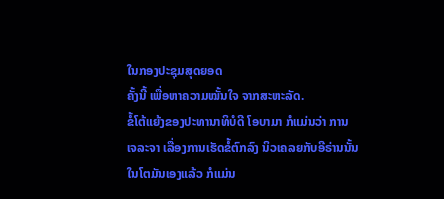ໃນກອງປະຊຸມສຸດຍອດ
ຄັ້ງນີ້ ເພື່ອຫາຄວາມໝັ້ນໃຈ ຈາກສະຫະລັດ.
ຂໍ້ໂຕ້ແຍ້ງຂອງປະທານາທິບໍດີ ໂອບາມາ ກໍແມ່ນວ່າ ການ
ເຈລະຈາ ເລື່ອງການເຮັດຂໍ້ຕົກລົງ ນິວເຄລຍກັບອີຣ່ານນັ້ນ
ໃນໂຕມັນເອງແລ້ວ ກໍແມ່ນ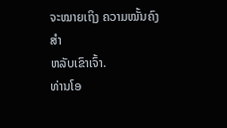ຈະໝາຍເຖິງ ຄວາມໝັ້ນຄົງສຳ
ຫລັບເຂົາເຈົ້າ.
ທ່ານໂອ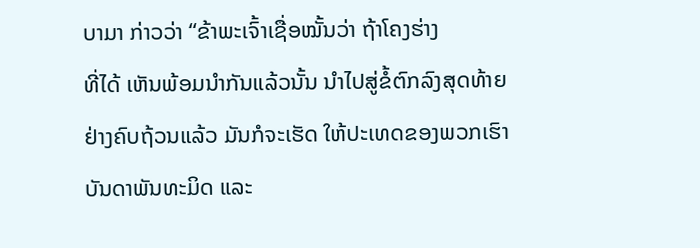ບາມາ ກ່າວວ່າ “ຂ້າພະເຈົ້າເຊື່ອໝັ້ນວ່າ ຖ້າໂຄງຮ່າງ
ທີ່ໄດ້ ເຫັນພ້ອມນຳກັນແລ້ວນັ້ນ ນຳໄປສູ່ຂໍ້ຕົກລົງສຸດທ້າຍ
ຢ່າງຄົບຖ້ວນແລ້ວ ມັນກໍຈະເຮັດ ໃຫ້ປະເທດຂອງພວກເຮົາ
ບັນດາພັນທະມິດ ແລະ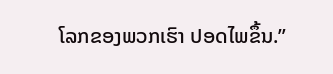ໂລກຂອງພວກເຮົາ ປອດໄພຂຶ້ນ.”